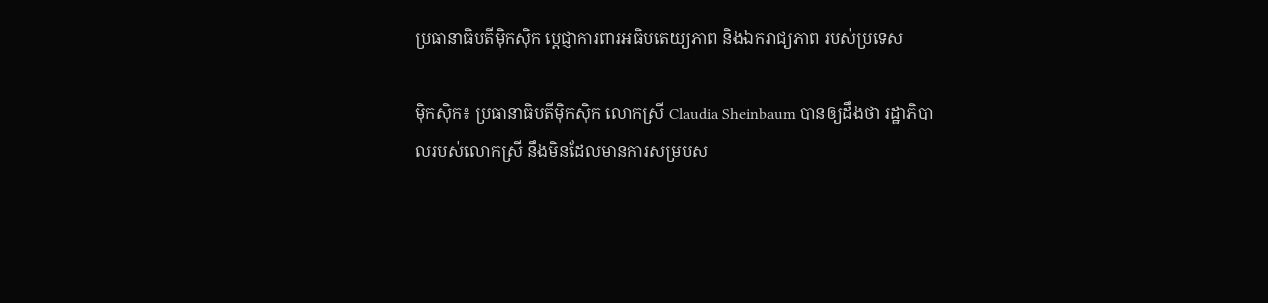ប្រធានាធិបតីម៉ិកស៊ិក ប្ដេជ្ញាការពារអធិបតេយ្យភាព និងឯករាជ្យភាព របស់ប្រទេស

ម៉ិកស៊ិក៖ ប្រធានាធិបតីម៉ិកស៊ិក លោកស្រី Claudia Sheinbaum បានឲ្យដឹងថា រដ្ឋាភិបាលរបស់លោកស្រី នឹងមិនដែលមានការសម្របស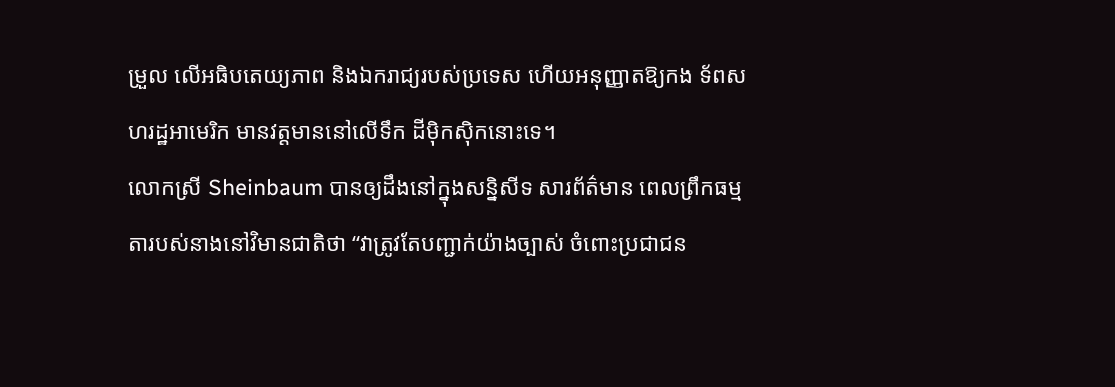ម្រួល លើអធិបតេយ្យភាព និងឯករាជ្យរបស់ប្រទេស ហើយអនុញ្ញាតឱ្យកង ទ័ពសហរដ្ឋអាមេរិក មានវត្ដមាននៅលើទឹក ដីម៉ិកស៊ិកនោះទេ។
លោកស្រី Sheinbaum បានឲ្យដឹងនៅក្នុងសន្និសីទ សារព័ត៌មាន ពេលព្រឹកធម្មតារបស់នាងនៅវិមានជាតិថា “វាត្រូវតែបញ្ជាក់យ៉ាងច្បាស់ ចំពោះប្រជាជន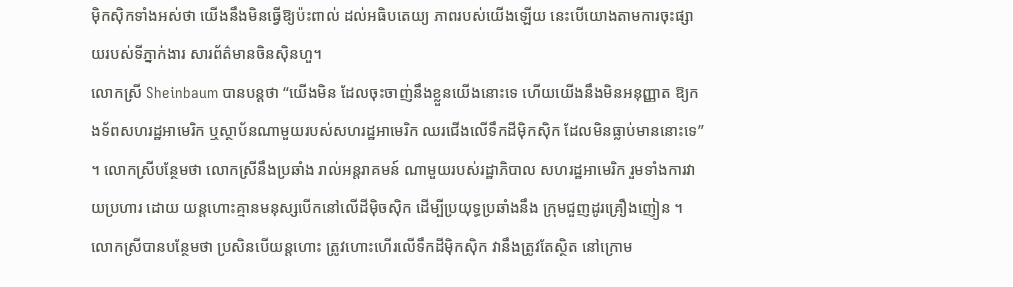ម៉ិកស៊ិកទាំងអស់ថា យើងនឹងមិនធ្វើឱ្យប៉ះពាល់ ដល់អធិបតេយ្យ ភាពរបស់យើងឡើយ នេះបើយោងតាមការចុះផ្សាយរបស់ទីភ្នាក់ងារ សារព័ត៌មានចិនស៊ិនហួ។
លោកស្រី Sheinbaum បានបន្ដថា “យើងមិន ដែលចុះចាញ់នឹងខ្លួនយើងនោះទេ ហើយយើងនឹងមិនអនុញ្ញាត ឱ្យកងទ័ពសហរដ្ឋអាមេរិក ឬស្ថាប័នណាមួយរបស់សហរដ្ឋអាមេរិក ឈរជើងលើទឹកដីម៉ិកស៊ិក ដែលមិនធ្លាប់មាននោះទេ” ។ លោកស្រីបន្ថែមថា លោកស្រីនឹងប្រឆាំង រាល់អន្តរាគមន៍ ណាមួយរបស់រដ្ឋាភិបាល សហរដ្ឋអាមេរិក រួមទាំងការវាយប្រហារ ដោយ យន្តហោះគ្មានមនុស្សបើកនៅលើដីម៉ិចស៊ិក ដើម្បីប្រយុទ្ធប្រឆាំងនឹង ក្រុមជួញដូរគ្រឿងញៀន ។
លោកស្រីបានបន្ថែមថា ប្រសិនបើយន្តហោះ ត្រូវហោះហើរលើទឹកដីម៉ិកស៊ិក វានឹងត្រូវតែស្ថិត នៅក្រោម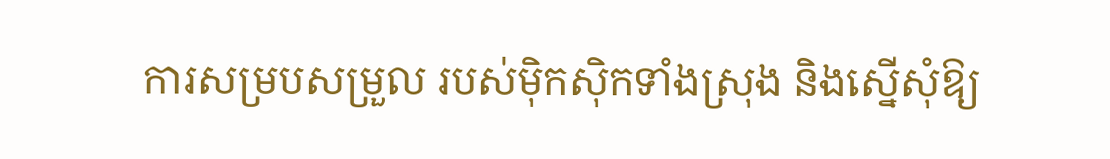ការសម្របសម្រួល របស់ម៉ិកស៊ិកទាំងស្រុង និងស្នើសុំឱ្យ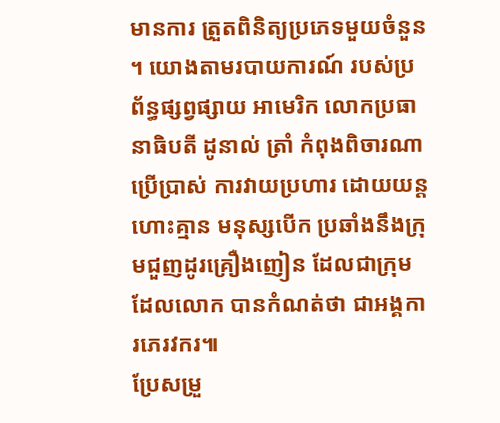មានការ ត្រួតពិនិត្យប្រភេទមួយចំនួន ។ យោងតាមរបាយការណ៍ របស់ប្រព័ន្ធផ្សព្វផ្សាយ អាមេរិក លោកប្រធានាធិបតី ដូនាល់ ត្រាំ កំពុងពិចារណាប្រើប្រាស់ ការវាយប្រហារ ដោយយន្តហោះគ្មាន មនុស្សបើក ប្រឆាំងនឹងក្រុមជួញដូរគ្រឿងញៀន ដែលជាក្រុមដែលលោក បានកំណត់ថា ជាអង្គការភេរវករ៕
ប្រែសម្រួ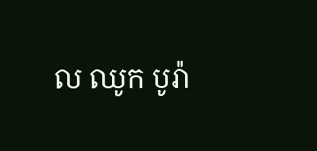ល ឈូក បូរ៉ា